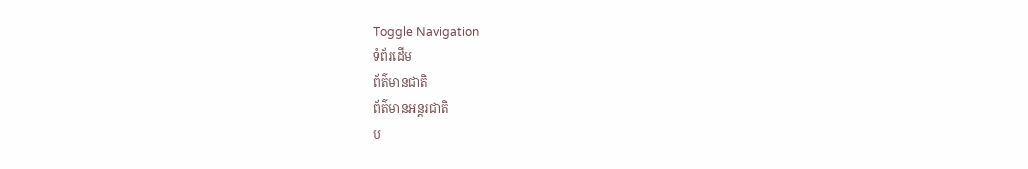Toggle Navigation
ទំព័រដើម
ព័ត៌មានជាតិ
ព័ត៌មានអន្តរជាតិ
ប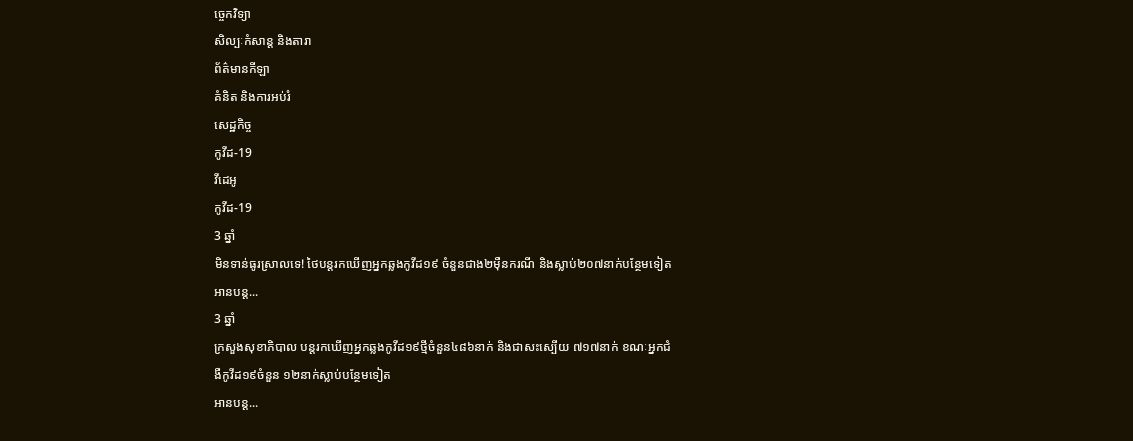ច្ចេកវិទ្យា
សិល្បៈកំសាន្ត និងតារា
ព័ត៌មានកីឡា
គំនិត និងការអប់រំ
សេដ្ឋកិច្ច
កូវីដ-19
វីដេអូ
កូវីដ-19
3 ឆ្នាំ
មិនទាន់ធូរស្រាលទេ! ថៃបន្តរកឃើញអ្នកឆ្លងកូវីដ១៩ ចំនួនជាង២ម៉ឺនករណី និងស្លាប់២០៧នាក់បន្ថែមទៀត
អានបន្ត...
3 ឆ្នាំ
ក្រសួងសុខាភិបាល បន្តរកឃើញអ្នកឆ្លងកូវីដ១៩ថ្មីចំនួន៤៨៦នាក់ និងជាសះស្បើយ ៧១៧នាក់ ខណៈអ្នកជំងឺកូវីដ១៩ចំនួន ១២នាក់ស្លាប់បន្ថែមទៀត
អានបន្ត...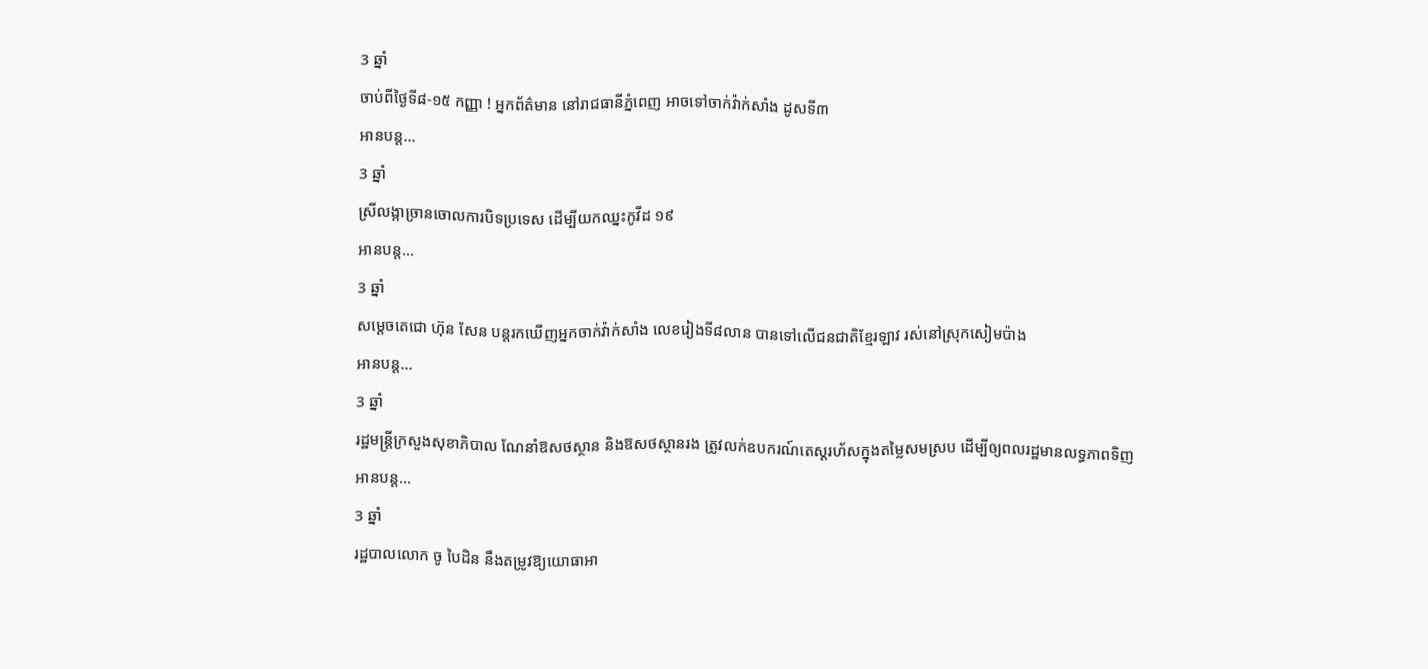3 ឆ្នាំ
ចាប់ពីថ្ងៃទី៨-១៥ កញ្ញា ! អ្នកព័ត៌មាន នៅរាជធានីភ្នំពេញ អាចទៅចាក់វ៉ាក់សាំង ដូសទី៣
អានបន្ត...
3 ឆ្នាំ
ស្រីលង្កាច្រានចោលការបិទប្រទេស ដើម្បីយកឈ្នះកូវីដ ១៩
អានបន្ត...
3 ឆ្នាំ
សម្ដេចតេជោ ហ៊ុន សែន បន្ដរកឃេីញអ្នកចាក់វ៉ាក់សាំង លេខរៀងទី៨លាន បានទៅលើជនជាតិខ្មែរឡាវ រស់នៅស្រុកសៀមប៉ាង
អានបន្ត...
3 ឆ្នាំ
រដ្ឋមន្ដ្រីក្រសួងសុខាភិបាល ណែនាំឱសថស្ថាន និងឱសថស្ថានរង ត្រូវលក់ឧបករណ៍តេស្ដរហ័សក្នុងតម្លៃសមស្រប ដើម្បីឲ្យពលរដ្ឋមានលទ្ធភាពទិញ
អានបន្ត...
3 ឆ្នាំ
រដ្ឋបាលលោក ចូ បៃដិន នឹងតម្រូវឱ្យយោធាអា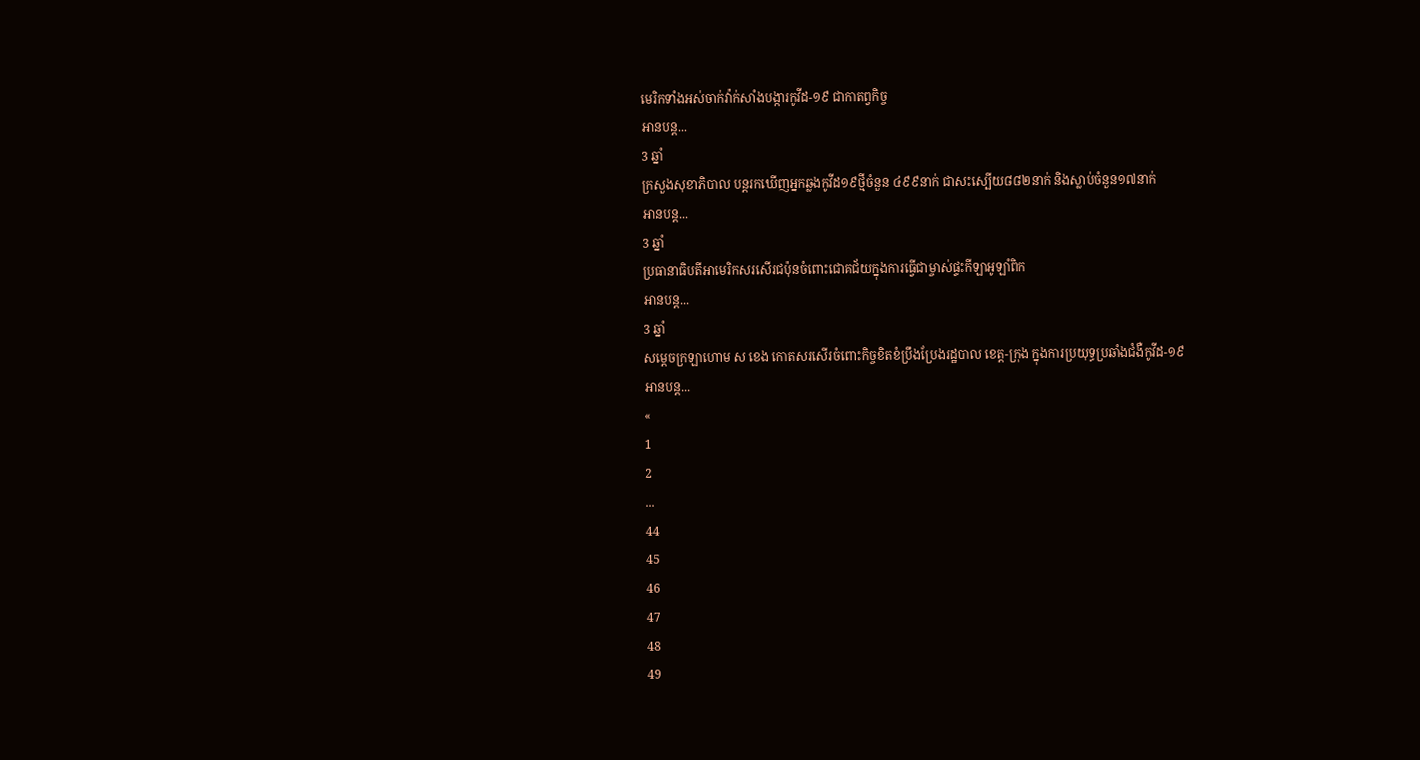មេរិកទាំងអស់ចាក់វ៉ាក់សាំងបង្ការកូវីដ-១៩ ជាកាតព្វកិច្ច
អានបន្ត...
3 ឆ្នាំ
ក្រសួងសុខាភិបាល បន្តរកឃើញអ្នកឆ្លងកូវីដ១៩ថ្មីចំនួន ៤៩៩នាក់ ជាសះស្បើយ៨៨២នាក់ និងស្លាប់ចំនួន១៧នាក់
អានបន្ត...
3 ឆ្នាំ
ប្រធានាធិបតីអាមេរិកសរសើរជប៉ុនចំពោះជោគជ័យក្នុងការធ្វើជាម្ចាស់ផ្ទះកីឡាអូឡាំពិក
អានបន្ត...
3 ឆ្នាំ
សម្ដេចក្រឡាហោម ស ខេង កោតសរសើរចំពោះកិច្ចខិតខំប្រឹងប្រែងរដ្ឋបាល ខេត្ត-ក្រុង ក្នុងការប្រយុទ្ធប្រឆាំងជំងឺកូវីដ-១៩
អានបន្ត...
«
1
2
...
44
45
46
47
48
49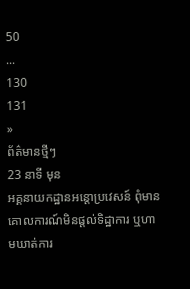50
...
130
131
»
ព័ត៌មានថ្មីៗ
23 នាទី មុន
អគ្គនាយកដ្ឋានអន្តោប្រវេសន៍ ពុំមានគោលការណ៍មិនផ្តល់ទិដ្ឋាការ ឬហាមឃាត់ការ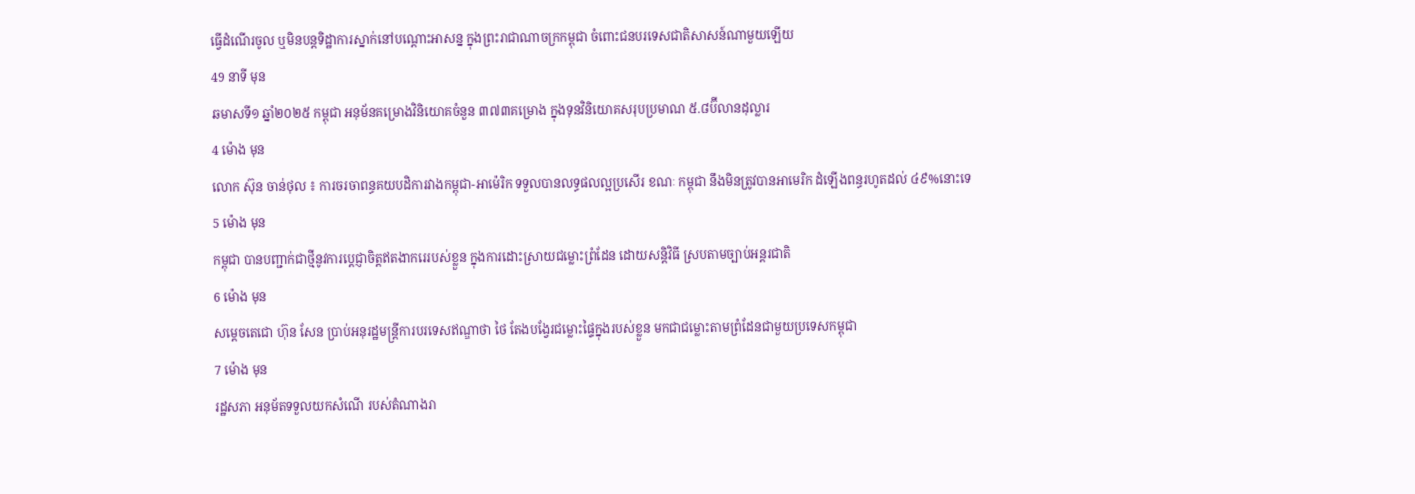ធ្វើដំណើរចូល ឬមិនបន្តទិដ្ឋាការស្នាក់នៅបណ្តោះអាសន្ន ក្នុងព្រះរាជាណាចក្រកម្ពុជា ចំពោះជនបរទេសជាតិសាសន៍ណាមួយឡើយ
49 នាទី មុន
ឆមាសទី១ ឆ្នាំ២០២៥ កម្ពុជា អនុម័នគម្រោងវិនិយោគចំនួន ៣៧៣គម្រោង ក្នុងទុនវិនិយោគសរុបប្រមាណ ៥.៨ប៊ីលានដុល្លារ
4 ម៉ោង មុន
លោក ស៊ុន ចាន់ថុល ៖ ការចរចាពន្ធគយបដិការវាងកម្ពុជា-អាម៉េរិក ទទួលបានលទ្ធផលល្អប្រសើរ ខណៈ កម្ពុជា នឹងមិនត្រូវបានអាមេរិក ដំឡើងពន្ធរហូតដល់ ៤៩%នោះទេ
5 ម៉ោង មុន
កម្ពុជា បានបញ្ជាក់ជាថ្មីនូវការប្តេជ្ញាចិត្តឥតងាករេរបស់ខ្លួន ក្នុងការដោះស្រាយជម្លោះព្រំដែន ដោយសន្តិវិធី ស្របតាមច្បាប់អន្តរជាតិ
6 ម៉ោង មុន
សម្តេចតេជោ ហ៊ុន សែន ប្រាប់អនុរដ្ឋមន្ត្រីការបរទេសឥណ្ឌាថា ថៃ តែងបង្វែរជម្លោះផ្ទៃក្នុងរបស់ខ្លួន មកជាជម្លោះតាមព្រំដែនជាមួយប្រទេសកម្ពុជា
7 ម៉ោង មុន
រដ្ឋសភា អនុម័តទទួលយកសំណើ របស់តំណាងរា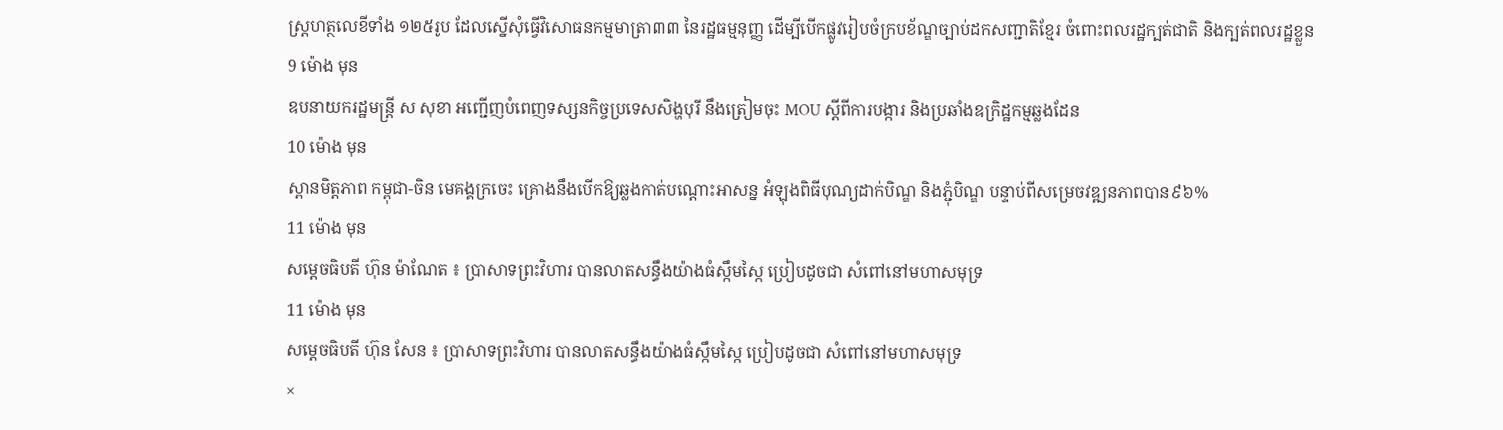ស្រ្តហត្ថលេខីទាំង ១២៥រូប ដែលស្នើសុំធ្វើវិសោធនកម្មមាត្រា៣៣ នៃរដ្ឋធម្មនុញ្ញ ដើម្បីបើកផ្លូវរៀបចំក្របខ័ណ្ឌច្បាប់ដកសញ្ជាតិខ្មែរ ចំពោះពលរដ្ឋក្បត់ជាតិ និងក្បត់ពលរដ្ឋខ្លួន
9 ម៉ោង មុន
ឧបនាយករដ្ឋមន្រ្តី ស សុខា អញ្ជើញបំពេញទស្សនកិច្ចប្រទេសសិង្ហបុរី នឹងត្រៀមចុះ MOU ស្ដីពីការបង្ការ និងប្រឆាំងឧក្រិដ្ឋកម្មឆ្លងដែន
10 ម៉ោង មុន
ស្ពានមិត្តភាព កម្ពុជា-ចិន មេគង្គក្រចេះ គ្រោងនឹងបើកឱ្យឆ្លងកាត់បណ្តោះអាសន្ន អំឡុងពិធីបុណ្យដាក់បិណ្ឌ និងភ្ជុំបិណ្ឌ បន្ទាប់ពីសម្រេចវឌ្ឍនភាពបាន៩៦%
11 ម៉ោង មុន
សម្តេចធិបតី ហ៊ុន ម៉ាណែត ៖ ប្រាសាទព្រះវិហារ បានលាតសន្ធឹងយ៉ាងធំស្កឹមស្កៃ ប្រៀបដូចជា សំពៅនៅមហាសមុទ្រ
11 ម៉ោង មុន
សម្តេចធិបតី ហ៊ុន សែន ៖ ប្រាសាទព្រះវិហារ បានលាតសន្ធឹងយ៉ាងធំស្កឹមស្កៃ ប្រៀបដូចជា សំពៅនៅមហាសមុទ្រ
×